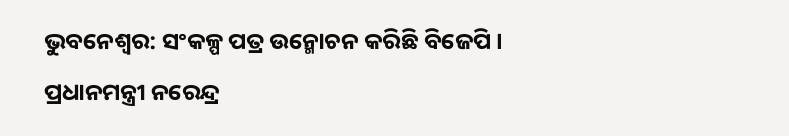ଭୁବନେଶ୍ବର: ସଂକଳ୍ପ ପତ୍ର ଉନ୍ମୋଚନ କରିଛି ବିଜେପି । ପ୍ରଧାନମନ୍ତ୍ରୀ ନରେନ୍ଦ୍ର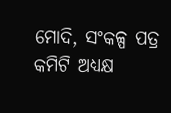ମୋଦି, ସଂକଳ୍ପ ପତ୍ର କମିଟି ଅଧ୍ୟକ୍ଷ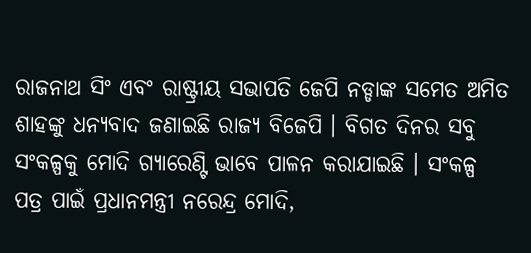ରାଜନାଥ ସିଂ ଏବଂ ରାଷ୍ଟ୍ରୀୟ ସଭାପତି ଜେପି ନଡ୍ଡାଙ୍କ ସମେତ ଅମିତ ଶାହଙ୍କୁ ଧନ୍ୟବାଦ ଜଣାଇଛି ରାଜ୍ୟ ବିଜେପି । ବିଗତ ଦିନର ସବୁ ସଂକଳ୍ପକୁ ମୋଦି ଗ୍ୟାରେଣ୍ଟି ଭାବେ ପାଳନ କରାଯାଇଛି । ସଂକଳ୍ପ ପତ୍ର ପାଇଁ ପ୍ରଧାନମନ୍ତ୍ରୀ ନରେନ୍ଦ୍ର ମୋଦି,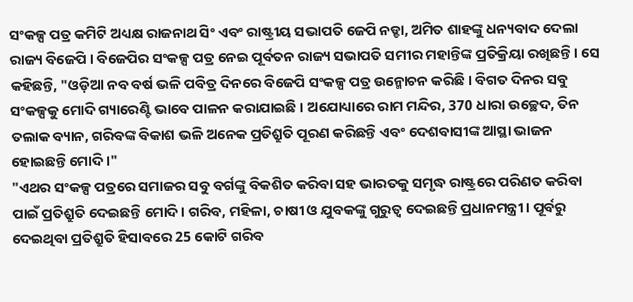ସଂକଳ୍ପ ପତ୍ର କମିଟି ଅଧ୍ୟକ୍ଷ ରାଜନାଥ ସିଂ ଏବଂ ରାଷ୍ଟ୍ରୀୟ ସଭାପତି ଜେପି ନଡ୍ଡା, ଅମିତ ଶାହଙ୍କୁ ଧନ୍ୟବାଦ ଦେଲା ରାଜ୍ୟ ବିଜେପି । ବିଜେପିର ସଂକଳ୍ପ ପତ୍ର ନେଇ ପୂର୍ବତନ ରାଜ୍ୟ ସଭାପତି ସମୀର ମହାନ୍ତିଙ୍କ ପ୍ରତିକ୍ରିୟା ରଖିଛନ୍ତି । ସେ କହିଛନ୍ତି, "ଓଡ଼ିଆ ନବ ବର୍ଷ ଭଳି ପବିତ୍ର ଦିନରେ ବିଜେପି ସଂକଳ୍ପ ପତ୍ର ଉନ୍ମୋଚନ କରିଛି । ବିଗତ ଦିନର ସବୁ ସଂକଳ୍ପକୁ ମୋଦି ଗ୍ୟାରେଣ୍ଟି ଭାବେ ପାଳନ କରାଯାଇଛି । ଅଯୋଧ୍ୟାରେ ରାମ ମନ୍ଦିର, 370 ଧାରା ଉଚ୍ଛେଦ, ତିନ ତଲାକ ବ୍ୟାନ, ଗରିବଙ୍କ ବିକାଶ ଭଳି ଅନେକ ପ୍ରତିଶ୍ରୁତି ପୂରଣ କରିଛନ୍ତି ଏବଂ ଦେଶବାସୀଙ୍କ ଆସ୍ଥା ଭାଜନ ହୋଇଛନ୍ତି ମୋଦି ।"
"ଏଥର ସଂକଳ୍ପ ପତ୍ରରେ ସମାଜର ସବୁ ବର୍ଗଙ୍କୁ ବିକଶିତ କରିବା ସହ ଭାରତକୁ ସମୃଦ୍ଧ ରାଷ୍ଟ୍ରରେ ପରିଣତ କରିବା ପାଇଁ ପ୍ରତିଶ୍ରୁତି ଦେଇଛନ୍ତି ମୋଦି। ଗରିବ, ମହିଳା, ଚାଷୀ ଓ ଯୁବକଙ୍କୁ ଗୁରୁତ୍ଵ ଦେଇଛନ୍ତି ପ୍ରଧାନମନ୍ତ୍ରୀ । ପୂର୍ବରୁ ଦେଇଥିବା ପ୍ରତିଶ୍ରୁତି ହିସାବରେ 25 କୋଟି ଗରିବ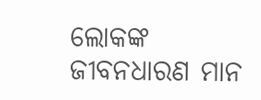ଲୋକଙ୍କ ଜୀବନଧାରଣ ମାନ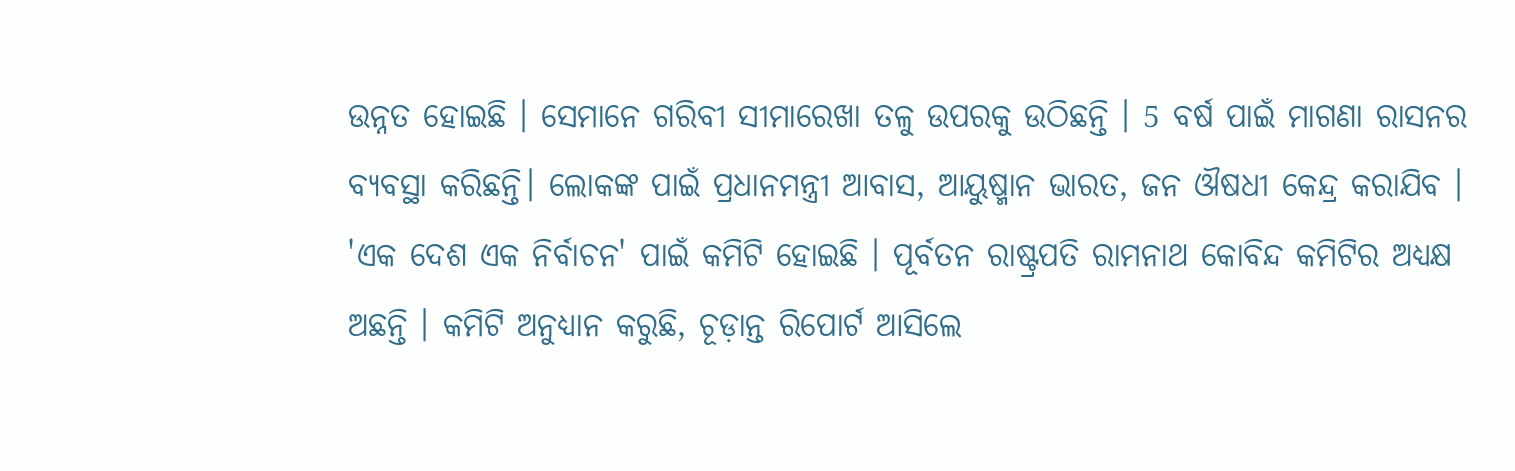ଉନ୍ନତ ହୋଇଛି । ସେମାନେ ଗରିବୀ ସୀମାରେଖା ତଳୁ ଉପରକୁ ଉଠିଛନ୍ତି । 5 ବର୍ଷ ପାଇଁ ମାଗଣା ରାସନର ବ୍ୟବସ୍ଥା କରିଛନ୍ତି। ଲୋକଙ୍କ ପାଇଁ ପ୍ରଧାନମନ୍ତ୍ରୀ ଆବାସ, ଆୟୁଷ୍ମାନ ଭାରତ, ଜନ ଔଷଧୀ କେନ୍ଦ୍ର କରାଯିବ । 'ଏକ ଦେଶ ଏକ ନିର୍ବାଚନ' ପାଇଁ କମିଟି ହୋଇଛି । ପୂର୍ବତନ ରାଷ୍ଟ୍ରପତି ରାମନାଥ କୋବିନ୍ଦ କମିଟିର ଅଧ୍ୟକ୍ଷ ଅଛନ୍ତି । କମିଟି ଅନୁଧ୍ୟାନ କରୁଛି, ଚୂଡ଼ାନ୍ତ ରିପୋର୍ଟ ଆସିଲେ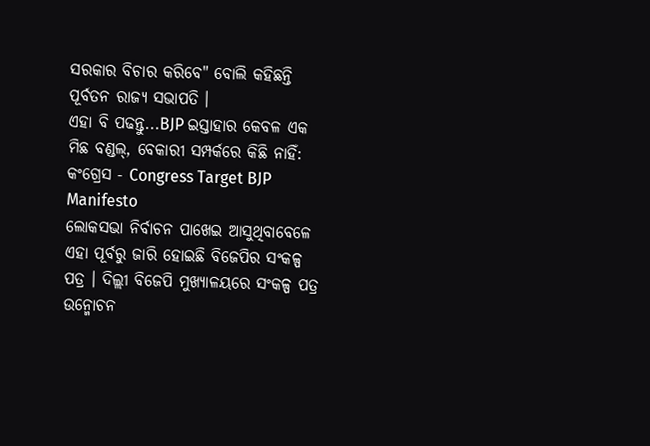ସରକାର ବିଚାର କରିବେ" ବୋଲି କହିଛନ୍ତି ପୂର୍ବତନ ରାଜ୍ୟ ସଭାପତି ।
ଏହା ବି ପଢନ୍ତୁ...BJP ଇସ୍ତାହାର କେବଳ ଏକ ମିଛ ବଣ୍ଡଲ୍, ବେକାରୀ ସମ୍ପର୍କରେ କିଛି ନାହିଁ: କଂଗ୍ରେସ - Congress Target BJP Manifesto
ଲୋକସଭା ନିର୍ବାଚନ ପାଖେଇ ଆସୁଥିବାବେଳେ ଏହା ପୂର୍ବରୁ ଜାରି ହୋଇଛି ବିଜେପିର ସଂକଳ୍ପ ପତ୍ର । ଦିଲ୍ଲୀ ବିଜେପି ମୁଖ୍ୟାଳୟରେ ସଂକଳ୍ପ ପତ୍ର ଉନ୍ମୋଚନ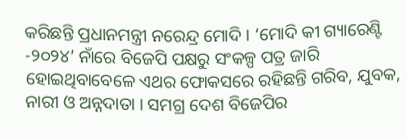କରିଛନ୍ତି ପ୍ରଧାନମନ୍ତ୍ରୀ ନରେନ୍ଦ୍ର ମୋଦି । ‘ମୋଦି କୀ ଗ୍ୟାରେଣ୍ଟି -୨୦୨୪’ ନାଁରେ ବିଜେପି ପକ୍ଷରୁ ସଂକଳ୍ପ ପତ୍ର ଜାରି ହୋଇଥିବାବେଳେ ଏଥର ଫୋକସରେ ରହିଛନ୍ତି ଗରିବ, ଯୁବକ, ନାରୀ ଓ ଅନ୍ନଦାତା । ସମଗ୍ର ଦେଶ ବିଜେପିର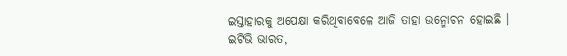ଇସ୍ତାହାରକୁ ଅପେକ୍ଷା କରିଥିବାବେଳେ ଆଜି ତାହା ଉନ୍ମୋଚନ ହୋଇଛି ।
ଇଟିଭି ଭାରତ,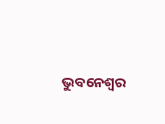ଭୁବନେଶ୍ବର